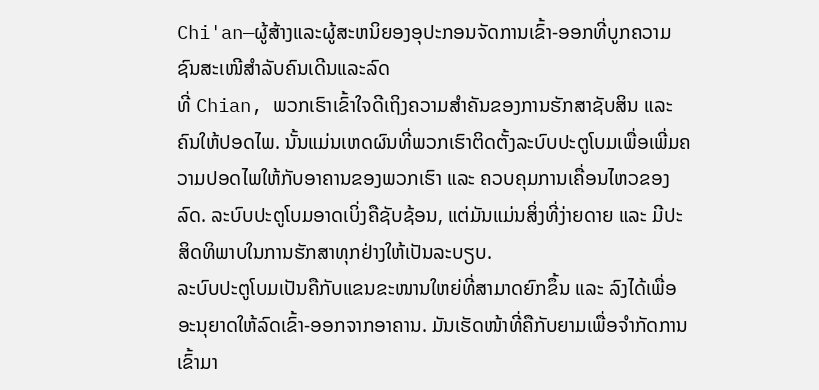Chi'an—ຜູ້ສ້າງແລະຜູ້ສະຫນິຍອງອຸປະກອນຈັດການເຂົ້າ-ອອກທີ່ບູກຄວາມຊົນສະເໜີສຳລັບຄົນເດີນແລະລົດ
ທີ່ Chian, ພວກເຮົາເຂົ້າໃຈດີເຖິງຄວາມສຳຄັນຂອງການຮັກສາຊັບສິນ ແລະ ຄົນໃຫ້ປອດໄພ. ນັ້ນແມ່ນເຫດຜົນທີ່ພວກເຮົາຕິດຕັ້ງລະບົບປະຕູໂບມເພື່ອເພີ່ມຄວາມປອດໄພໃຫ້ກັບອາຄານຂອງພວກເຮົາ ແລະ ຄວບຄຸມການເຄື່ອນໄຫວຂອງລົດ. ລະບົບປະຕູໂບມອາດເບິ່ງຄືຊັບຊ້ອນ, ແຕ່ມັນແມ່ນສິ່ງທີ່ງ່າຍດາຍ ແລະ ມີປະສິດທິພາບໃນການຮັກສາທຸກຢ່າງໃຫ້ເປັນລະບຽບ.
ລະບົບປະຕູໂບມເປັນຄືກັບແຂນຂະໜານໃຫຍ່ທີ່ສາມາດຍົກຂຶ້ນ ແລະ ລົງໄດ້ເພື່ອອະນຸຍາດໃຫ້ລົດເຂົ້າ-ອອກຈາກອາຄານ. ມັນເຮັດໜ້າທີ່ຄືກັບຍາມເພື່ອຈຳກັດການເຂົ້າມາ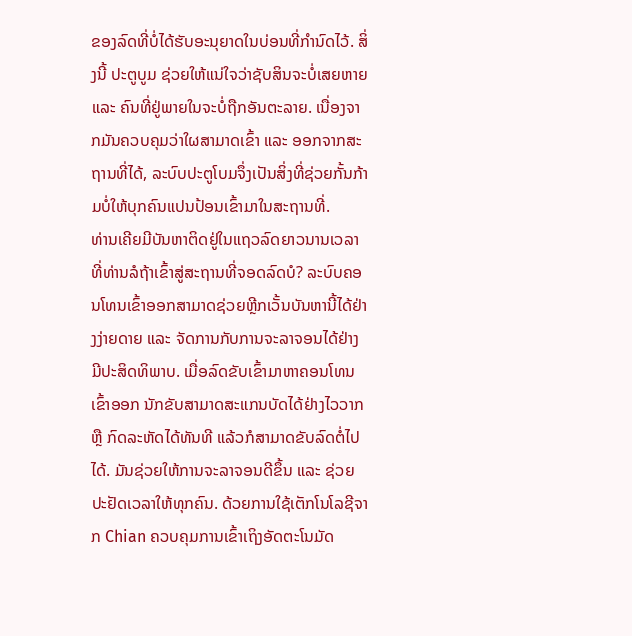ຂອງລົດທີ່ບໍ່ໄດ້ຮັບອະນຸຍາດໃນບ່ອນທີ່ກຳນົດໄວ້. ສິ່ງນີ້ ປະຕູບູມ ຊ່ວຍໃຫ້ແນ່ໃຈວ່າຊັບສິນຈະບໍ່ເສຍຫາຍ ແລະ ຄົນທີ່ຢູ່ພາຍໃນຈະບໍ່ຖືກອັນຕະລາຍ. ເນື່ອງຈາກມັນຄວບຄຸມວ່າໃຜສາມາດເຂົ້າ ແລະ ອອກຈາກສະຖານທີ່ໄດ້, ລະບົບປະຕູໂບມຈຶ່ງເປັນສິ່ງທີ່ຊ່ວຍກັ້ນກ້າມບໍ່ໃຫ້ບຸກຄົນແປນປ້ອນເຂົ້າມາໃນສະຖານທີ່.
ທ່ານເຄີຍມີບັນຫາຕິດຢູ່ໃນແຖວລົດຍາວນານເວລາທີ່ທ່ານລໍຖ້າເຂົ້າສູ່ສະຖານທີ່ຈອດລົດບໍ? ລະບົບຄອນໂທນເຂົ້າອອກສາມາດຊ່ວຍຫຼີກເວັ້ນບັນຫານີ້ໄດ້ຢ່າງງ່າຍດາຍ ແລະ ຈັດການກັບການຈະລາຈອນໄດ້ຢ່າງມີປະສິດທິພາບ. ເມື່ອລົດຂັບເຂົ້າມາຫາຄອນໂທນເຂົ້າອອກ ນັກຂັບສາມາດສະແກນບັດໄດ້ຢ່າງໄວວາກ ຫຼື ກົດລະຫັດໄດ້ທັນທີ ແລ້ວກໍສາມາດຂັບລົດຕໍ່ໄປໄດ້. ມັນຊ່ວຍໃຫ້ການຈະລາຈອນດີຂຶ້ນ ແລະ ຊ່ວຍປະຢັດເວລາໃຫ້ທຸກຄົນ. ດ້ວຍການໃຊ້ເຕັກໂນໂລຊີຈາກ Chian ຄວບຄຸມການເຂົ້າເຖິງອັດຕະໂນມັດ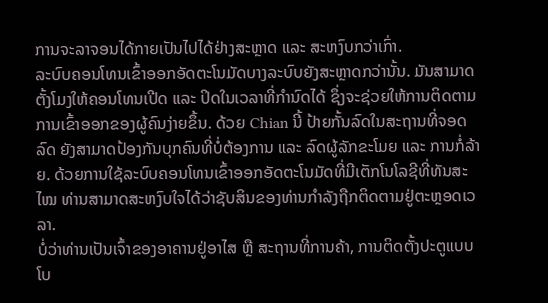ການຈະລາຈອນໄດ້ກາຍເປັນໄປໄດ້ຢ່າງສະຫຼາດ ແລະ ສະຫງົບກວ່າເກົ່າ.
ລະບົບຄອນໂທນເຂົ້າອອກອັດຕະໂນມັດບາງລະບົບຍັງສະຫຼາດກວ່ານັ້ນ. ມັນສາມາດຕັ້ງໂມງໃຫ້ຄອນໂທນເປີດ ແລະ ປິດໃນເວລາທີ່ກໍານົດໄດ້ ຊຶ່ງຈະຊ່ວຍໃຫ້ການຕິດຕາມການເຂົ້າອອກຂອງຜູ້ຄົນງ່າຍຂຶ້ນ. ດ້ວຍ Chian ນີ້ ປ້າຍກັ້ນລົດໃນສະຖານທີ່ຈອດລົດ ຍັງສາມາດປ້ອງກັນບຸກຄົນທີ່ບໍ່ຕ້ອງການ ແລະ ລົດຜູ້ລັກຂະໂມຍ ແລະ ການກໍ່ລ້າຍ. ດ້ວຍການໃຊ້ລະບົບຄອນໂທນເຂົ້າອອກອັດຕະໂນມັດທີ່ມີເຕັກໂນໂລຊີທີ່ທັນສະໄໝ ທ່ານສາມາດສະຫງົບໃຈໄດ້ວ່າຊັບສິນຂອງທ່ານກໍາລັງຖືກຕິດຕາມຢູ່ຕະຫຼອດເວລາ.
ບໍ່ວ່າທ່ານເປັນເຈົ້າຂອງອາຄານຢູ່ອາໄສ ຫຼື ສະຖານທີ່ການຄ້າ, ການຕິດຕັ້ງປະຕູແບບໂບ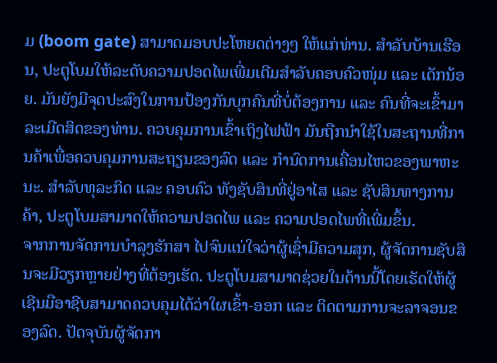ມ (boom gate) ສາມາດມອບປະໂຫຍດຕ່າງໆ ໃຫ້ແກ່ທ່ານ. ສຳລັບບ້ານເຮືອນ, ປະຕູໂບມໃຫ້ລະດັບຄວາມປອດໄພເພີ່ມເຕີມສຳລັບຄອບຄົວໜຸ່ມ ແລະ ເດັກນ້ອຍ. ມັນຍັງມີຈຸດປະສົງໃນການປ້ອງກັນບຸກຄົນທີ່ບໍ່ຕ້ອງການ ແລະ ຄົນທີ່ຈະເຂົ້າມາລະເມີດສິດຂອງທ່ານ. ຄວບຄຸມການເຂົ້າເຖິງໄຟຟ້າ ມັນຖືກນຳໃຊ້ໃນສະຖານທີ່ການຄ້າເພື່ອຄວບຄຸມການສະຖຽນຂອງລົດ ແລະ ກຳນົດການເຄື່ອນໄຫວຂອງພາຫະນະ. ສຳລັບທຸລະກິດ ແລະ ຄອບຄົວ ທັງຊັບສິນທີ່ຢູ່ອາໄສ ແລະ ຊັບສິນທາງການຄ້າ, ປະຕູໂບມສາມາດໃຫ້ຄວາມປອດໄພ ແລະ ຄວາມປອດໄພທີ່ເພີ່ມຂຶ້ນ.
ຈາກການຈັດການບຳລຸງຮັກສາ ໄປຈົນແນ່ໃຈວ່າຜູ້ເຊົ່າມີຄວາມສຸກ, ຜູ້ຈັດການຊັບສິນຈະມີວຽກຫຼາຍຢ່າງທີ່ຕ້ອງເຮັດ. ປະຕູໂບມສາມາດຊ່ວຍໃນດ້ານນີ້ໂດຍເຮັດໃຫ້ຜູ້ເຊີນມືອາຊີບສາມາດຄວບຄຸມໄດ້ວ່າໃຜເຂົ້າ-ອອກ ແລະ ຕິດຕາມການຈະລາຈອນຂອງລົດ. ປັດຈຸບັນຜູ້ຈັດກາ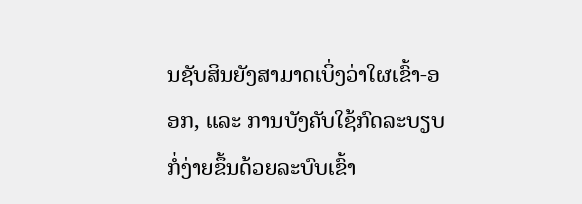ນຊັບສິນຍັງສາມາດເບິ່ງວ່າໃຜເຂົ້າ-ອອກ, ແລະ ການບັງຄັບໃຊ້ກົດລະບຽບກໍ່ງ່າຍຂຶ້ນດ້ວຍລະບົບເຂົ້າ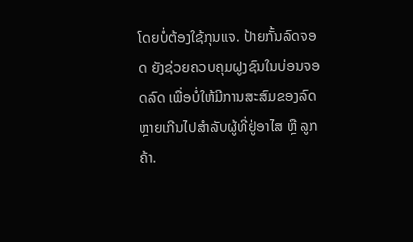ໂດຍບໍ່ຕ້ອງໃຊ້ກຸນແຈ. ປ້າຍກັ້ນລົດຈອດ ຍັງຊ່ວຍຄວບຄຸມຝູງຊົນໃນບ່ອນຈອດລົດ ເພື່ອບໍ່ໃຫ້ມີການສະສົມຂອງລົດຫຼາຍເກີນໄປສຳລັບຜູ້ທີ່ຢູ່ອາໄສ ຫຼື ລູກຄ້າ.